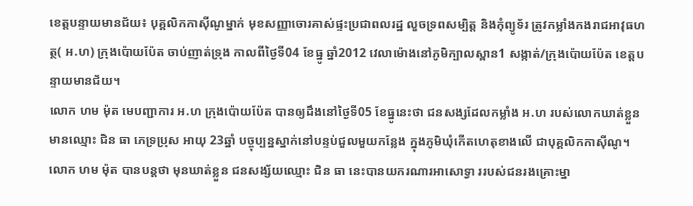ខេត្តបន្ទាយមានជ័យ៖ បុគ្គលិកកាស៊ីណូម្នាក់ មុខសញ្ញាចោរគាស់ផ្ទះប្រជាពលរដ្ឋ លួចទ្រពសម្បិត្ត និងកុំព្យូទ័រ ត្រូវកម្លាំងកងរាជអាវុធហត្ថ( អ.ហ) ក្រុងប៉ោយប៉ែត ចាប់ញាត់ទ្រុង កាលពីថ្ងៃទី04 ខែធ្នូ ឆ្នាំ2012 វេលាម៉ោងនៅភូមិក្បាលស្ពាន1 សង្កាត់/ក្រុងប៉ោយប៉ែត ខេត្តបន្ទាយមានជ័យ។
លោក ហម ម៉ុត មេបញ្ជាការ អ.ហ ក្រុងប៉ោយប៉ែត បានឲ្យដឹងនៅថ្ងៃទី05 ខែធ្នូនេះថា ជនសង្សដែលកម្លាំង អ.ហ របស់លោកឃាត់ខ្លួន មានឈ្មោះ ជិន ធា ភេទ្រប្រុស អាយុ 23ឆ្នាំ បច្ចុប្បន្នស្នាក់នៅបន្ទប់ជួលមួយកន្លែង ក្នុងភូមិឃុំកើតហេតុខាងលើ ជាបុគ្គលិកកាស៊ីណូ។
លោក ហម ម៉ុត បានបន្តថា មុនឃាត់ខ្លួន ជនសង្ស័យឈ្មោះ ជិន ធា នេះបានយករណារអាសោទ្វា ររបស់ជនរងគ្រោះម្នា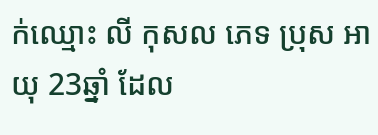ក់ឈ្មោះ លី កុសល ភេទ ប្រុស អាយុ 23ឆ្នាំ ដែល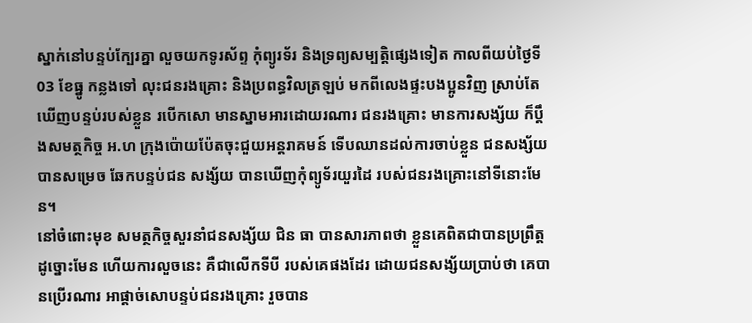ស្នាក់នៅបន្ទប់ក្បែរគ្នា លួចយកទូរស័ព្ទ កុំព្យូរទ័រ និងទ្រព្យសម្បត្តិផ្សេងទៀត កាលពីយប់ថ្ងៃទី03 ខែធ្នូ កន្លងទៅ លុះជនរងគ្រោះ និងប្រពន្ធវិលត្រឡប់ មកពីលេងផ្ទះបងប្អូនវិញ ស្រាប់តែឃើញបន្ទប់របស់ខ្លួន របើកសោ មានស្នាមអារដោយរណារ ជនរងគ្រោះ មានការសង្ស័យ ក៏ប្តឹងសមត្ថកិច្ច អ.ហ ក្រុងប៉ោយប៉ែតចុះជួយអន្តរាគមន៍ ទើបឈានដល់ការចាប់ខ្លួន ជនសង្ស័យបានសម្រេច ឆែកបន្ទប់ជន សង្ស័យ បានឃើញកុំព្យូទ័រយួរដៃ របស់ជនរងគ្រោះនៅទីនោះមែន។
នៅចំពោះមុខ សមត្ថកិច្ចសួរនាំជនសង្ស័យ ជិន ធា បានសារភាពថា ខ្លួនគេពិតជាបានប្រព្រឹត្តដូច្នោះមែន ហើយការលួចនេះ គឺជាលើកទីបី របស់គេផងដែរ ដោយជនសង្ស័យប្រាប់ថា គេបានប្រើរណារ អាផ្តាច់សោបន្ទប់ជនរងគ្រោះ រួចបាន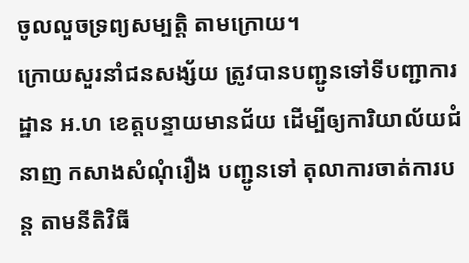ចូលលួចទ្រព្យសម្បត្តិ តាមក្រោយ។
ក្រោយសួរនាំជនសង្ស័យ ត្រូវបានបញ្ជូនទៅទីបញ្ជាការដ្ឋាន អ.ហ ខេត្តបន្ទាយមានជ័យ ដើម្បីឲ្យការិយាល័យជំនាញ កសាងសំណុំរឿង បញ្ជូនទៅ តុលាការចាត់ការបន្ត តាមនីតិវិធី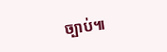ច្បាប់៕